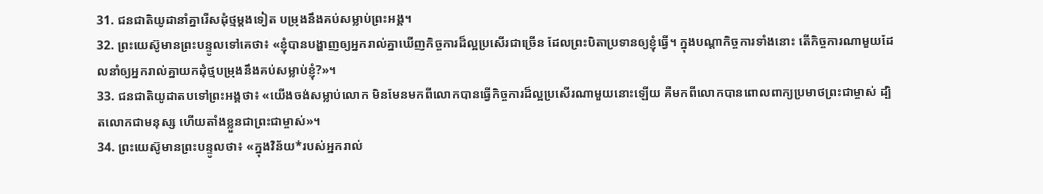31. ជនជាតិយូដានាំគ្នារើសដុំថ្មម្ដងទៀត បម្រុងនឹងគប់សម្លាប់ព្រះអង្គ។
32. ព្រះយេស៊ូមានព្រះបន្ទូលទៅគេថា៖ «ខ្ញុំបានបង្ហាញឲ្យអ្នករាល់គ្នាឃើញកិច្ចការដ៏ល្អប្រសើរជាច្រើន ដែលព្រះបិតាប្រទានឲ្យខ្ញុំធ្វើ។ ក្នុងបណ្ដាកិច្ចការទាំងនោះ តើកិច្ចការណាមួយដែលនាំឲ្យអ្នករាល់គ្នាយកដុំថ្មបម្រុងនឹងគប់សម្លាប់ខ្ញុំ?»។
33. ជនជាតិយូដាតបទៅព្រះអង្គថា៖ «យើងចង់សម្លាប់លោក មិនមែនមកពីលោកបានធ្វើកិច្ចការដ៏ល្អប្រសើរណាមួយនោះឡើយ គឺមកពីលោកបានពោលពាក្យប្រមាថព្រះជាម្ចាស់ ដ្បិតលោកជាមនុស្ស ហើយតាំងខ្លួនជាព្រះជាម្ចាស់»។
34. ព្រះយេស៊ូមានព្រះបន្ទូលថា៖ «ក្នុងវិន័យ*របស់អ្នករាល់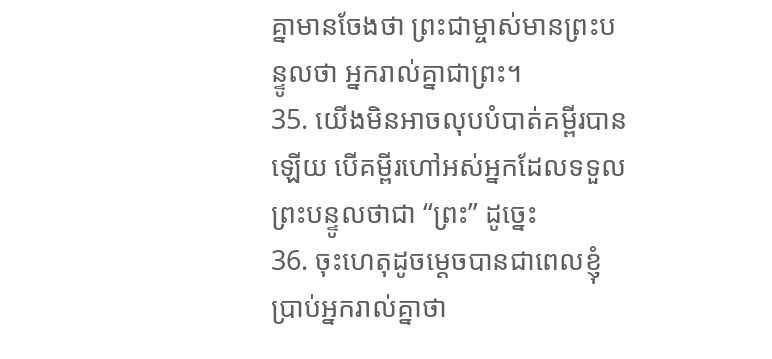គ្នាមានចែងថា ព្រះជាម្ចាស់មានព្រះបន្ទូលថា អ្នករាល់គ្នាជាព្រះ។
35. យើងមិនអាចលុបបំបាត់គម្ពីរបានឡើយ បើគម្ពីរហៅអស់អ្នកដែលទទួលព្រះបន្ទូលថាជា “ព្រះ” ដូច្នេះ
36. ចុះហេតុដូចម្ដេចបានជាពេលខ្ញុំប្រាប់អ្នករាល់គ្នាថា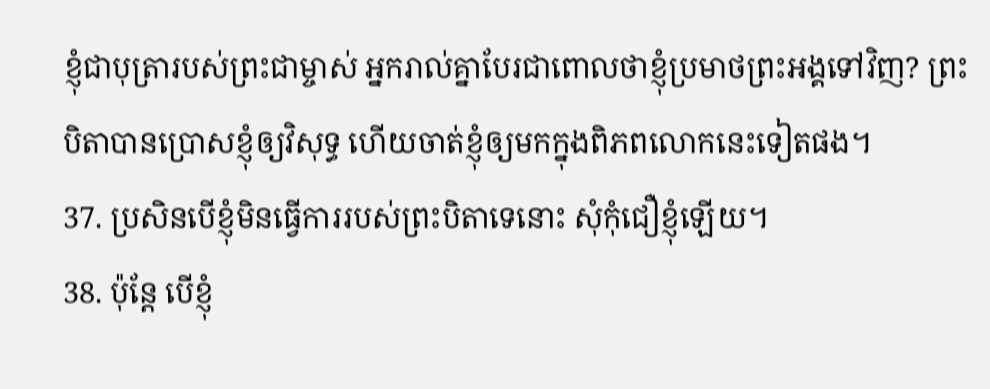ខ្ញុំជាបុត្រារបស់ព្រះជាម្ចាស់ អ្នករាល់គ្នាបែរជាពោលថាខ្ញុំប្រមាថព្រះអង្គទៅវិញ? ព្រះបិតាបានប្រោសខ្ញុំឲ្យវិសុទ្ធ ហើយចាត់ខ្ញុំឲ្យមកក្នុងពិភពលោកនេះទៀតផង។
37. ប្រសិនបើខ្ញុំមិនធ្វើការរបស់ព្រះបិតាទេនោះ សុំកុំជឿខ្ញុំឡើយ។
38. ប៉ុន្តែ បើខ្ញុំ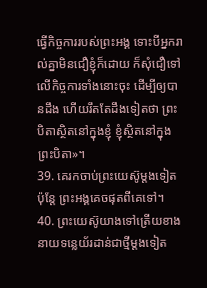ធ្វើកិច្ចការរបស់ព្រះអង្គ ទោះបីអ្នករាល់គ្នាមិនជឿខ្ញុំក៏ដោយ ក៏សុំជឿទៅលើកិច្ចការទាំងនោះចុះ ដើម្បីឲ្យបានដឹង ហើយរឹតតែដឹងទៀតថា ព្រះបិតាស្ថិតនៅក្នុងខ្ញុំ ខ្ញុំស្ថិតនៅក្នុងព្រះបិតា»។
39. គេរកចាប់ព្រះយេស៊ូម្ដងទៀត ប៉ុន្តែ ព្រះអង្គគេចផុតពីគេទៅ។
40. ព្រះយេស៊ូយាងទៅត្រើយខាងនាយទន្លេយ័រដាន់ជាថ្មីម្ដងទៀត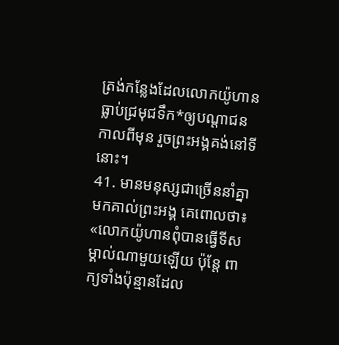ត្រង់កន្លែងដែលលោកយ៉ូហានធ្លាប់ជ្រមុជទឹក*ឲ្យបណ្ដាជនកាលពីមុន រួចព្រះអង្គគង់នៅទីនោះ។
41. មានមនុស្សជាច្រើននាំគ្នាមកគាល់ព្រះអង្គ គេពោលថា៖ «លោកយ៉ូហានពុំបានធ្វើទីសម្គាល់ណាមួយឡើយ ប៉ុន្តែ ពាក្យទាំងប៉ុន្មានដែល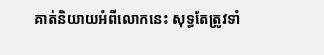គាត់និយាយអំពីលោកនេះ សុទ្ធតែត្រូវទាំ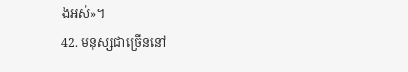ងអស់»។
42. មនុស្សជាច្រើននៅ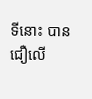ទីនោះ បានជឿលើ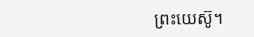ព្រះយេស៊ូ។